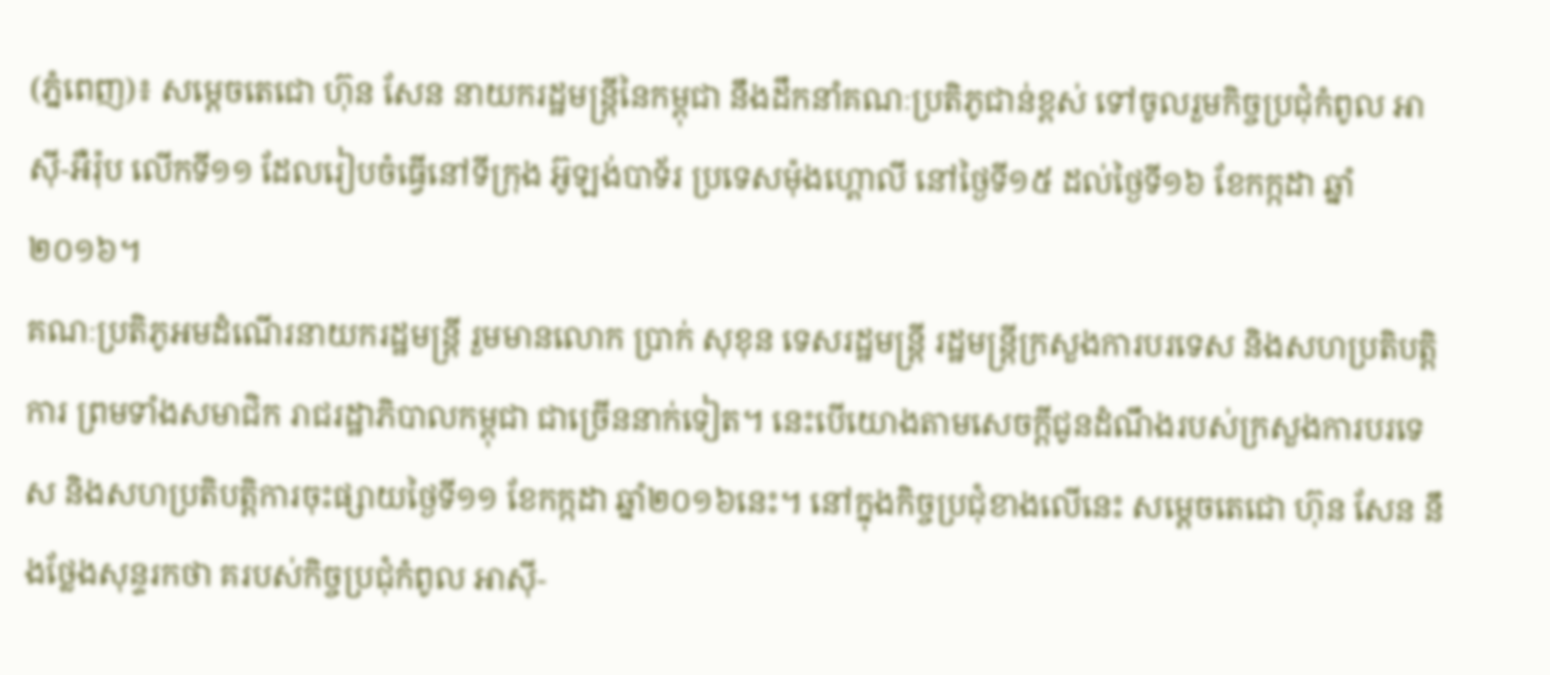(ភ្នំពេញ)៖ សម្តេចតេជោ ហ៊ុន សែន នាយករដ្ឋមន្រ្តីនៃកម្ពុជា នឹងដឹកនាំគណៈប្រតិភូជាន់ខ្ពស់ ទៅចូលរួមកិច្ចប្រជុំកំពូល អាស៊ី-អឺរ៉ុប លើកទី១១ ដែលរៀបចំធ្វើនៅទីក្រុង អ៊ូឡង់បាទ័រ ប្រទេសម៉ុងហ្គោលី នៅថ្ងៃទី១៥ ដល់ថ្ងៃទី១៦ ខែកក្កដា ឆ្នាំ២០១៦។
គណៈប្រតិភូអមដំណើរនាយករដ្ឋមន្រ្តី រួមមានលោក ប្រាក់ សុខុន ទេសរដ្ឋមន្រ្តី រដ្ឋមន្រ្តីក្រសួងការបរទេស និងសហប្រតិបត្តិការ ព្រមទាំងសមាជិក រាជរដ្ឋាភិបាលកម្ពុជា ជាច្រើននាក់ទៀត។ នេះបើយោងតាមសេចក្តីជូនដំណឹងរបស់ក្រសួងការបរទេស និងសហប្រតិបត្តិការចុះផ្សាយថ្ងៃទី១១ ខែកក្កដា ឆ្នាំ២០១៦នេះ។ នៅក្នុងកិច្ចប្រជុំខាងលើនេះ សម្តេចតេជោ ហ៊ុន សែន នឹងថ្លែងសុន្ទរកថា គរបស់កិច្ចប្រជុំកំពូល អាស៊ី-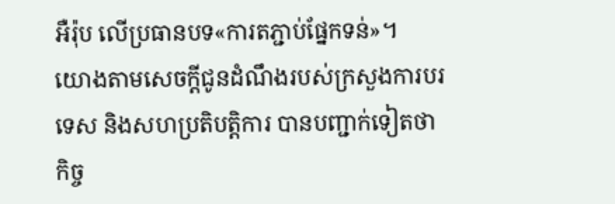អឺរ៉ុប លើប្រធានបទ«ការតភ្ជាប់ផ្នែកទន់»។
យោងតាមសេចក្តីជូនដំណឹងរបស់ក្រសួងការបរទេស និងសហប្រតិបត្តិការ បានបញ្ជាក់ទៀតថា កិច្ច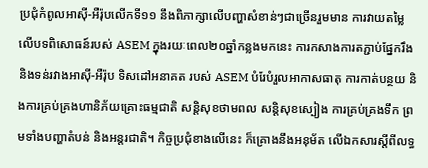ប្រជុំកំពូលអាស៊ី-អឺរ៉ុបលើកទី១១ នឹងពិភាក្សាលើបញ្ហាសំខាន់ៗជាច្រើនរួមមាន ការវាយតម្លៃលើបទពិសោធន៍របស់ ASEM ក្នុងរយៈពេល២០ឆ្នាំកន្លងមកនេះ ការកសាងការតភ្ជាប់ផ្នែករឹង និងទន់រវាងអាស៊ី-អឺរ៉ុប ទិសដៅអនាគត របស់ ASEM បំរែបំរួលអាកាសធាតុ ការកាត់បន្ថយ និងការគ្រប់គ្រងហានិភ័យគ្រោះធម្មជាតិ សន្តិសុខថាមពល សន្តិសុខស្បៀង ការគ្រប់គ្រងទឹក ព្រមទាំងបញ្ហាតំបន់ និងអន្តរជាតិ។ កិច្ចប្រជុំខាងលើនេះ ក៏គ្រោងនឹងអនុម័ត លើឯកសារស្តីពីលទ្ធ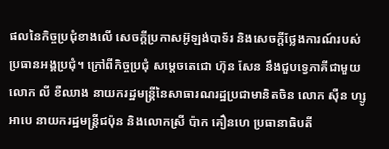ផលនៃកិច្ចប្រជុំខាងលើ សេចក្តីប្រកាសអ៊ូឡង់បាទ័រ និងសេចក្តីថ្លែងការណ៍របស់ប្រធានអង្គប្រជុំ។ ក្រៅពីកិច្ចប្រជុំ សម្តេចតេជោ ហ៊ុន សែន នឹងជួបទ្វេភាគីជាមួយ លោក លី ខឺឈាង នាយករដ្ឋមន្រ្តីនៃសាធារណរដ្ឋប្រជាមានិតចិន លោក ស៊ឺន ហ្សូអាបេ នាយករដ្ឋមន្រ្តីជប៉ុន និងលោកស្រី ប៉ាក គឿនហេ ប្រធានាធិបតី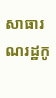សាធារណរដ្ឋកូ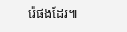រ៉េផងដែរ៕